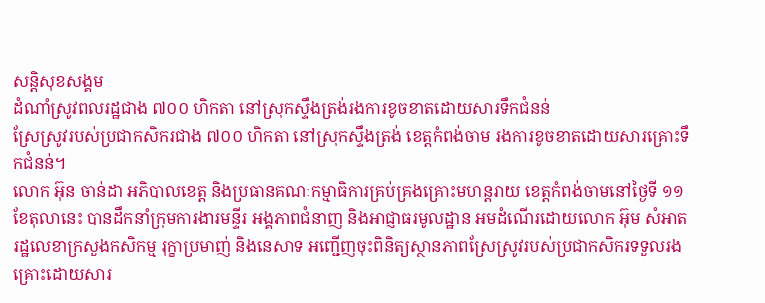សន្តិសុខសង្គម
ដំណាំស្រូវពលរដ្ឋជាង ៧០០ ហិកតា នៅស្រុកស្ទឹងត្រង់រងការខូចខាតដោយសារទឹកជំនន់
ស្រែស្រូវរបស់ប្រជាកសិករជាង ៧០០ ហិកតា នៅស្រុកស្ទឹងត្រង់ ខេត្តកំពង់ចាម រងការខូចខាតដោយសារគ្រោះទឹកជំនន់។
លោក អ៊ុន ចាន់ដា អភិបាលខេត្ត និងប្រធានគណៈកម្មាធិការគ្រប់គ្រងគ្រោះមហន្តរាយ ខេត្តកំពង់ចាមនៅថ្ងៃទី ១១ ខែតុលានេះ បានដឹកនាំក្រុមការងារមន្ទីរ អង្គភាពជំនាញ និងអាជ្ញាធរមូលដ្ឋាន អមដំណើរដោយលោក អ៊ុម សំអាត រដ្ឋលេខាក្រសួងកសិកម្ម រុក្ខាប្រមាញ់ និងនេសាទ អញ្ជើញចុះពិនិត្យស្ថានភាពស្រែស្រូវរបស់ប្រជាកសិករទទួលរងគ្រោះដោយសារ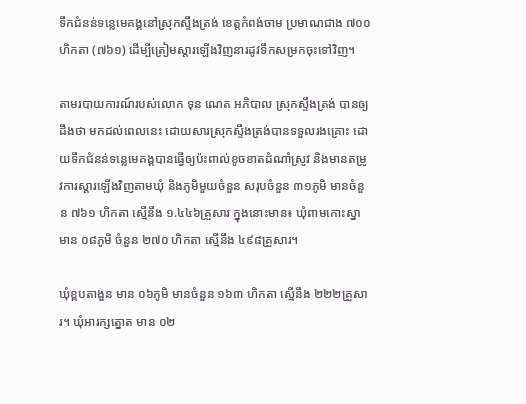ទឹកជំនន់ទន្លេមេគង្គនៅស្រុកស្ទឹងត្រង់ ខេត្តកំពង់ចាម ប្រមាណជាង ៧០០ ហិកតា (៧៦១) ដើម្បីត្រៀមស្ដារឡើងវិញនារដូវទឹកសម្រកចុះទៅវិញ។

តាមរបាយការណ៍របស់លោក ទុន ណេត អភិបាល ស្រុកស្ទឹងត្រង់ បានឲ្យដឹងថា មកដល់ពេលនេះ ដោយសារស្រុកស្ទឹងត្រង់បានទទួលរងគ្រោះ ដោយទឹកជំនន់ទន្លេមេគង្គបានធ្វើឲ្យប៉ះពាល់ខូចខាតដំណាំស្រូវ និងមានតម្រូវការស្ដារឡើងវិញតាមឃុំ និងភូមិមួយចំនួន សរុបចំនួន ៣១ភូមិ មានចំនួន ៧៦១ ហិកតា ស្មើនឹង ១.៤៤៦គ្រួសារ ក្នុងនោះមាន៖ ឃុំពាមកោះស្នាមាន ០៨ភូមិ ចំនួន ២៧០ ហិកតា ស្មើនឹង ៤៩៨គ្រួសារ។

ឃុំខ្ពបតាងួន មាន ០៦ភូមិ មានចំនួន ១៦៣ ហិកតា ស្មើនឹង ២២២គ្រួសារ។ ឃុំអារក្សត្នោត មាន ០២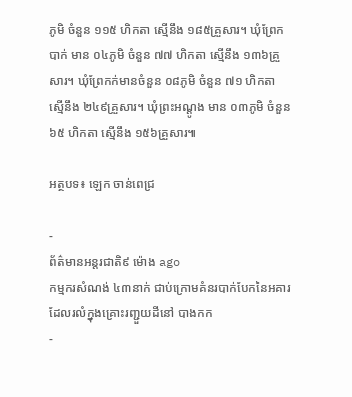ភូមិ ចំនួន ១១៥ ហិកតា ស្មើនឹង ១៨៥គ្រួសារ។ ឃុំព្រែកបាក់ មាន ០៤ភូមិ ចំនួន ៧៧ ហិកតា ស្មើនឹង ១៣៦គ្រួសារ។ ឃុំព្រែកក់មានចំនួន ០៨ភូមិ ចំនួន ៧១ ហិកតា ស្មើនឹង ២៤៩គ្រួសារ។ ឃុំព្រះអណ្ដូង មាន ០៣ភូមិ ចំនួន ៦៥ ហិកតា ស្មើនឹង ១៥៦គ្រួសារ៕

អត្ថបទ៖ ឡេក ចាន់ពេជ្រ

-
ព័ត៌មានអន្ដរជាតិ៩ ម៉ោង ago
កម្មករសំណង់ ៤៣នាក់ ជាប់ក្រោមគំនរបាក់បែកនៃអគារ ដែលរលំក្នុងគ្រោះរញ្ជួយដីនៅ បាងកក
-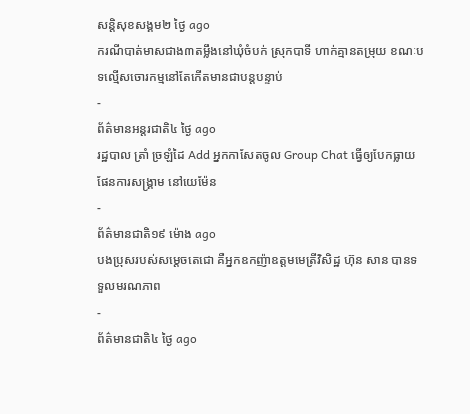សន្តិសុខសង្គម២ ថ្ងៃ ago
ករណីបាត់មាសជាង៣តម្លឹងនៅឃុំចំបក់ ស្រុកបាទី ហាក់គ្មានតម្រុយ ខណៈបទល្មើសចោរកម្មនៅតែកើតមានជាបន្តបន្ទាប់
-
ព័ត៌មានអន្ដរជាតិ៤ ថ្ងៃ ago
រដ្ឋបាល ត្រាំ ច្រឡំដៃ Add អ្នកកាសែតចូល Group Chat ធ្វើឲ្យបែកធ្លាយផែនការសង្គ្រាម នៅយេម៉ែន
-
ព័ត៌មានជាតិ១៩ ម៉ោង ago
បងប្រុសរបស់សម្ដេចតេជោ គឺអ្នកឧកញ៉ាឧត្តមមេត្រីវិសិដ្ឋ ហ៊ុន សាន បានទទួលមរណភាព
-
ព័ត៌មានជាតិ៤ ថ្ងៃ ago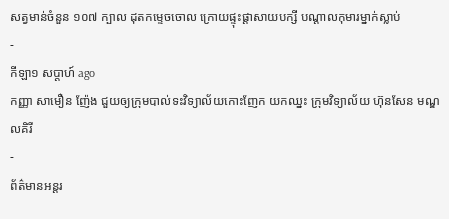សត្វមាន់ចំនួន ១០៧ ក្បាល ដុតកម្ទេចចោល ក្រោយផ្ទុះផ្ដាសាយបក្សី បណ្តាលកុមារម្នាក់ស្លាប់
-
កីឡា១ សប្តាហ៍ ago
កញ្ញា សាមឿន ញ៉ែង ជួយឲ្យក្រុមបាល់ទះវិទ្យាល័យកោះញែក យកឈ្នះ ក្រុមវិទ្យាល័យ ហ៊ុនសែន មណ្ឌលគិរី
-
ព័ត៌មានអន្ដរ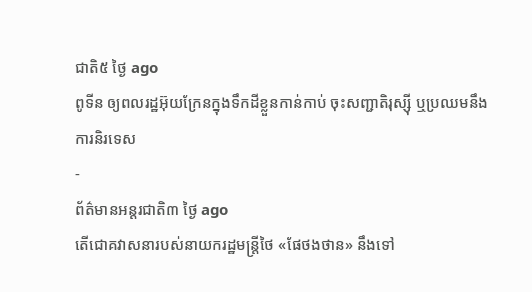ជាតិ៥ ថ្ងៃ ago
ពូទីន ឲ្យពលរដ្ឋអ៊ុយក្រែនក្នុងទឹកដីខ្លួនកាន់កាប់ ចុះសញ្ជាតិរុស្ស៊ី ឬប្រឈមនឹងការនិរទេស
-
ព័ត៌មានអន្ដរជាតិ៣ ថ្ងៃ ago
តើជោគវាសនារបស់នាយករដ្ឋមន្ត្រីថៃ «ផែថងថាន» នឹងទៅ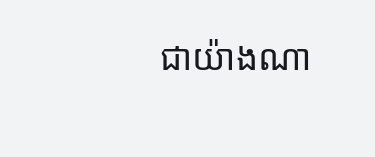ជាយ៉ាងណា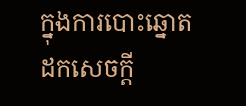ក្នុងការបោះឆ្នោតដកសេចក្តី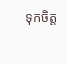ទុកចិត្ត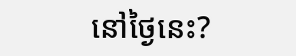នៅថ្ងៃនេះ?